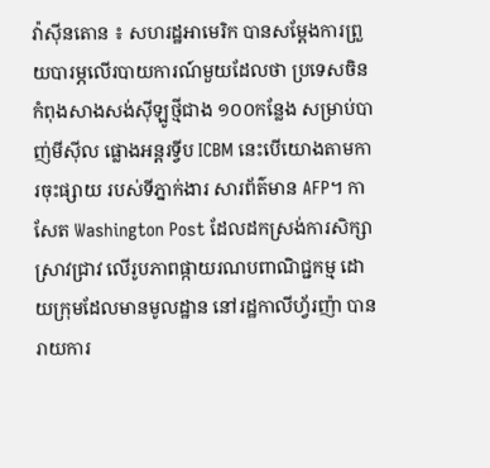វ៉ាស៊ីនតោន ៖ សហរដ្ឋអាមេរិក បានសម្តែងការព្រួយបារម្ភលើរបាយការណ៍មួយដែលថា ប្រទេសចិន កំពុងសាងសង់ស៊ីឡូថ្មីជាង ១០០កន្លែង សម្រាប់បាញ់មីស៊ីល ផ្លោងអន្តរទ្វីប ICBM នេះបើយោងតាមការចុះផ្សាយ របស់ទីភ្នាក់ងារ សារព័ត៌មាន AFP។ កាសែត Washington Post ដែលដកស្រង់ការសិក្សាស្រាវជ្រាវ លើរូបភាពផ្កាយរណបពាណិជ្ជកម្ម ដោយក្រុមដែលមានមូលដ្ឋាន នៅរដ្ឋកាលីហ្វ័រញ៉ា បានរាយការ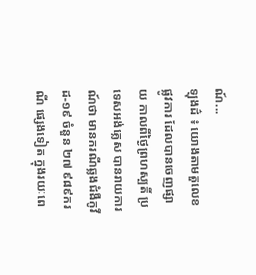ណ៍...
ឡុងដ៌ ៖ យោងតាមតួលេខផ្លូវការ ដែលបានចេញផ្សាយ កាលពីថ្ងៃព្រហស្បតិ៍ ប្រទេសអង់គ្លេស បានរាយការណ៍ថា មានករណីឆ្លងជំងឺកូវីដ-១៩ ចំនួន ២៧ ៩៨៩ករណី ផ្សេងទៀត ក្នុងរយៈពេ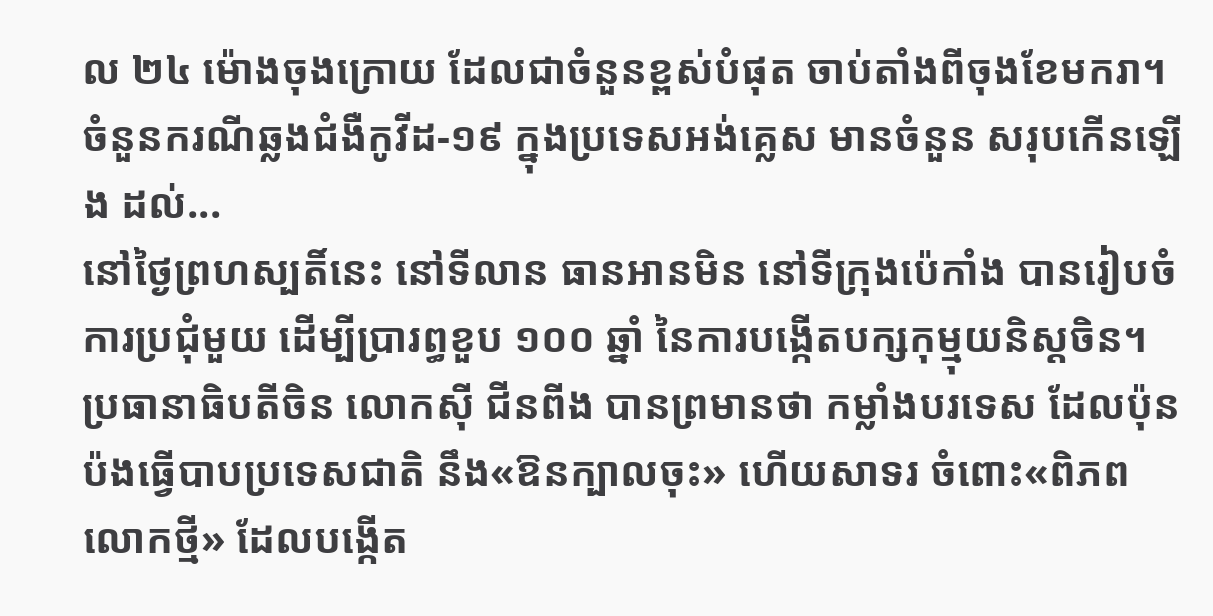ល ២៤ ម៉ោងចុងក្រោយ ដែលជាចំនួនខ្ពស់បំផុត ចាប់តាំងពីចុងខែមករា។ ចំនួនករណីឆ្លងជំងឺកូវីដ-១៩ ក្នុងប្រទេសអង់គ្លេស មានចំនួន សរុបកើនឡើង ដល់...
នៅថ្ងៃព្រហស្បតិ៍នេះ នៅទីលាន ធានអានមិន នៅទីក្រុងប៉េកាំង បានរៀបចំការប្រជុំមួយ ដើម្បីប្រារព្ធខួប ១០០ ឆ្នាំ នៃការបង្កើតបក្សកុម្មុយនិស្តចិន។ ប្រធានាធិបតីចិន លោកស៊ី ជីនពីង បានព្រមានថា កម្លាំងបរទេស ដែលប៉ុនប៉ងធ្វើបាបប្រទេសជាតិ នឹង«ឱនក្បាលចុះ» ហើយសាទរ ចំពោះ«ពិភពលោកថ្មី» ដែលបង្កើត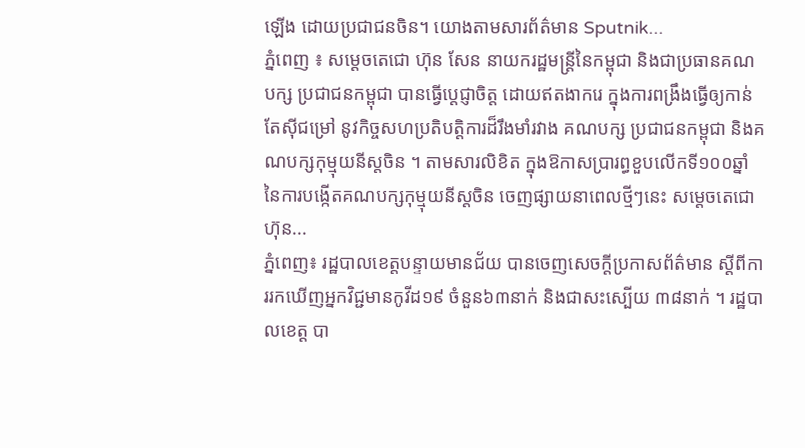ឡើង ដោយប្រជាជនចិន។ យោងតាមសារព័ត៌មាន Sputnik...
ភ្នំពេញ ៖ សម្ដេចតេជោ ហ៊ុន សែន នាយករដ្ឋមន្ដ្រីនៃកម្ពុជា និងជាប្រធានគណបក្ស ប្រជាជនកម្ពុជា បានធ្វើប្តេជ្ញាចិត្ត ដោយឥតងាករេ ក្នុងការពង្រឹងធ្វើឲ្យកាន់តែស៊ីជម្រៅ នូវកិច្ចសហប្រតិបត្តិការដ៏រឹងមាំរវាង គណបក្ស ប្រជាជនកម្ពុជា និងគណបក្សកុម្មុយនីស្តចិន ។ តាមសារលិខិត ក្នុងឱកាសប្រារព្ធខួបលើកទី១០០ឆ្នាំ នៃការបង្កើតគណបក្សកុម្មុយនីស្ដចិន ចេញផ្សាយនាពេលថ្មីៗនេះ សម្ដេចតេជោ ហ៊ុន...
ភ្នំពេញ៖ រដ្ឋបាលខេត្តបន្ទាយមានជ័យ បានចេញសេចក្តីប្រកាសព័ត៌មាន ស្ដីពីការរកឃើញអ្នកវិជ្ជមានកូវីដ១៩ ចំនួន៦៣នាក់ និងជាសះស្បើយ ៣៨នាក់ ។ រដ្ឋបាលខេត្ត បា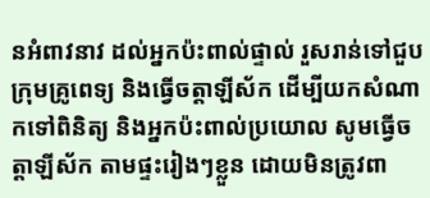នអំពាវនាវ ដល់អ្នកប៉ះពាល់ផ្ទាល់ រួសរាន់ទៅជួបក្រុមគ្រូពេទ្យ និងធ្វើចត្តាឡីស័ក ដើម្បីយកសំណាកទៅពិនិត្យ និងអ្នកប៉ះពាល់ប្រយោល សូមធ្វើចត្តាឡីស័ក តាមផ្ទះរៀងៗខ្លួន ដោយមិនត្រូវពា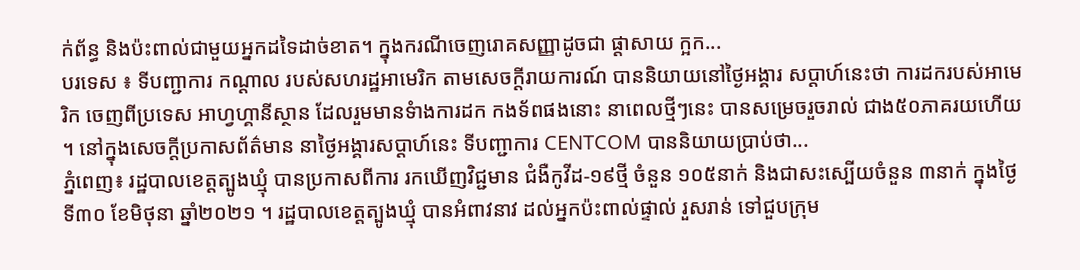ក់ព័ន្ធ និងប៉ះពាល់ជាមួយអ្នកដទៃដាច់ខាត។ ក្នុងករណីចេញរោគសញ្ញាដូចជា ផ្ដាសាយ ក្អក...
បរទេស ៖ ទីបញ្ជាការ កណ្ដាល របស់សហរដ្ឋអាមេរិក តាមសេចក្តីរាយការណ៍ បាននិយាយនៅថ្ងៃអង្គារ សប្ដាហ៍នេះថា ការដករបស់អាមេរិក ចេញពីប្រទេស អាហ្វហ្គានីស្ថាន ដែលរួមមានទំាងការដក កងទ័ពផងនោះ នាពេលថ្មីៗនេះ បានសម្រេចរួចរាល់ ជាង៥០ភាគរយហើយ ។ នៅក្នុងសេចក្តីប្រកាសព័ត៌មាន នាថ្ងៃអង្គារសប្ដាហ៍នេះ ទីបញ្ជាការ CENTCOM បាននិយាយប្រាប់ថា...
ភ្នំពេញ៖ រដ្ឋបាលខេត្តត្បូងឃ្មុំ បានប្រកាសពីការ រកឃើញវិជ្ជមាន ជំងឺកូវីដ-១៩ថ្មី ចំនួន ១០៥នាក់ និងជាសះស្បើយចំនួន ៣នាក់ ក្នុងថ្ងៃទី៣០ ខែមិថុនា ឆ្នាំ២០២១ ។ រដ្ឋបាលខេត្តត្បូងឃ្មុំ បានអំពាវនាវ ដល់អ្នកប៉ះពាល់ផ្ទាល់ រួសរាន់ ទៅជួបក្រុម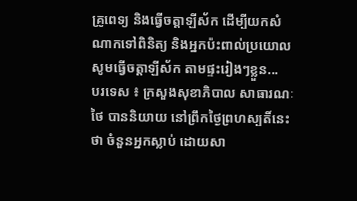គ្រូពេទ្យ និងធ្វើចត្តាឡីស័ក ដើម្បីយកសំណាកទៅពិនិត្យ និងអ្នកប៉ះពាល់ប្រយោលសូមធ្វើចត្តាឡីស័ក តាមផ្ទះរៀងៗខ្លួន...
បរទេស ៖ ក្រសួងសុខាភិបាល សាធារណៈថៃ បាននិយាយ នៅព្រឹកថ្ងៃព្រហស្បតិ៍នេះថា ចំនួនអ្នកស្លាប់ ដោយសា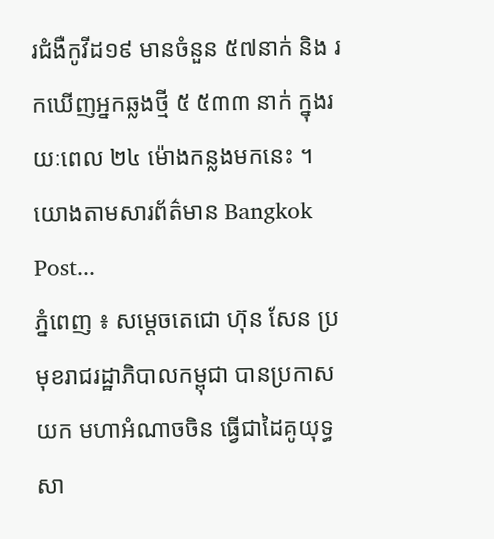រជំងឺកូវីដ១៩ មានចំនួន ៥៧នាក់ និង រកឃើញអ្នកឆ្លងថ្មី ៥ ៥៣៣ នាក់ ក្នុងរយៈពេល ២៤ ម៉ោងកន្លងមកនេះ ។ យោងតាមសារព័ត៌មាន Bangkok Post...
ភ្នំពេញ ៖ សម្តេចតេជោ ហ៊ុន សែន ប្រមុខរាជរដ្ឋាភិបាលកម្ពុជា បានប្រកាសយក មហាអំណាចចិន ធ្វើជាដៃគូយុទ្ធសា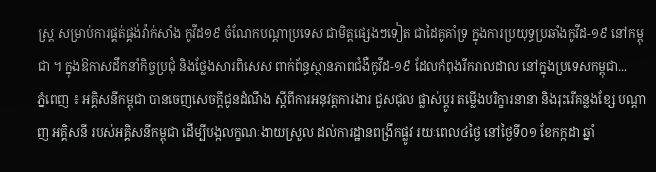ស្ត្រ សម្រាប់ការផ្គត់ផ្គង់វ៉ាក់សាំង កូវីដ១៩ ចំណែកបណ្តាប្រទេស ជាមិត្តផ្សេងៗទៀត ជាដៃគូគាំទ្រ ក្នុងការប្រយុទ្ធប្រឆាំងកូវីដ-១៩ នៅកម្ពុជា ។ ក្នុងឱកាសដឹកនាំកិច្ចប្រជុំ និងថ្លែងសារពិសេស ពាក់ព័ន្ធស្ថានភាពជំងឺកូវីដ-១៩ ដែលកំពុងរីករាលដាល នៅក្នុងប្រទេសកម្ពុជា...
ភ្នំពេញ ៖ អគ្គិសនីកម្ពុជា បានចេញសេចក្តីជូនដំណឹង ស្តីពីការអនុវត្តការងារ ជួសជុល ផ្លាស់ប្តូរ តម្លើងបរិក្ខារនានា និងរុះរើគន្លងខ្សែ បណ្តាញ អគ្គិសនី របស់អគ្គិសនីកម្ពុជា ដើម្បីបង្កលក្ខណៈងាយស្រួល ដល់ការដ្ឋានពង្រីកផ្លូវ រយៈពេល៤ថ្ងៃ នៅថ្ងៃទី០១ ខែកក្កដា ឆ្នាំ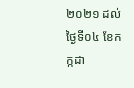២០២១ ដល់ថ្ងៃទី០៤ ខែកក្កដា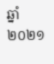ឆ្នាំ២០២១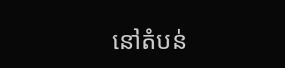នៅតំបន់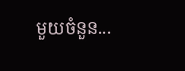មួយចំនួន...